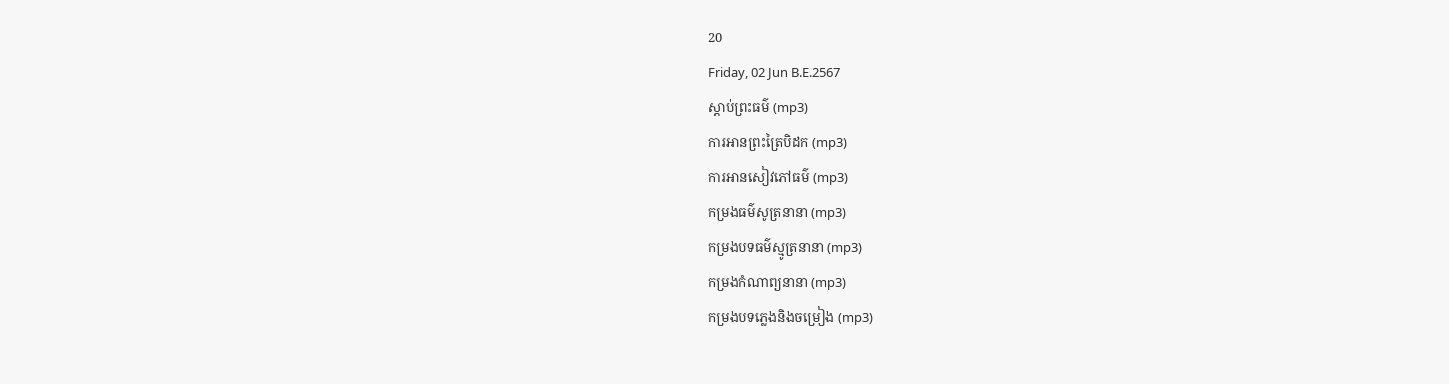20
Friday, 02 Jun B.E.2567
ស្តាប់ព្រះធម៌ (mp3)
ការអានព្រះត្រៃបិដក (mp3)
ការអានសៀវភៅធម៌ (mp3)
កម្រងធម៌សូត្រនានា (mp3)
កម្រងបទធម៌ស្មូត្រនានា (mp3)
កម្រងកំណាព្យនានា (mp3)
កម្រងបទភ្លេងនិងចម្រៀង (mp3)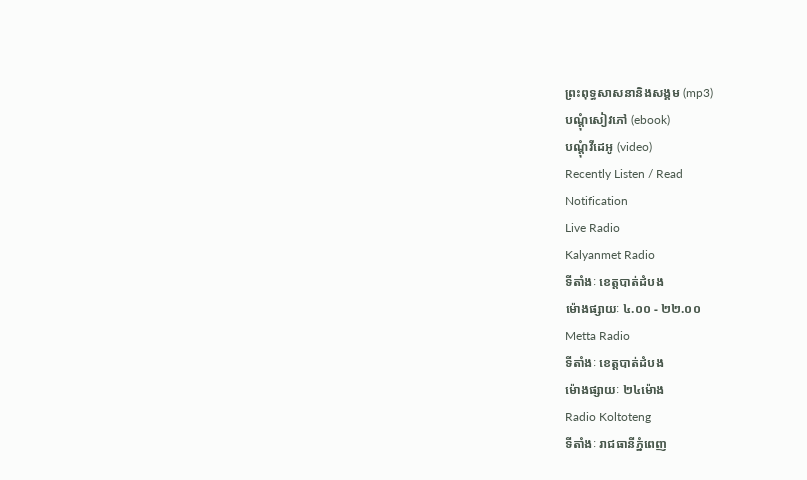ព្រះពុទ្ធសាសនានិងសង្គម (mp3)
បណ្តុំសៀវភៅ (ebook)
បណ្តុំវីដេអូ (video)
Recently Listen / Read
Notification
Live Radio
Kalyanmet Radio
ទីតាំងៈ ខេត្តបាត់ដំបង
ម៉ោងផ្សាយៈ ៤.០០ - ២២.០០
Metta Radio
ទីតាំងៈ ខេត្តបាត់ដំបង
ម៉ោងផ្សាយៈ ២៤ម៉ោង
Radio Koltoteng
ទីតាំងៈ រាជធានីភ្នំពេញ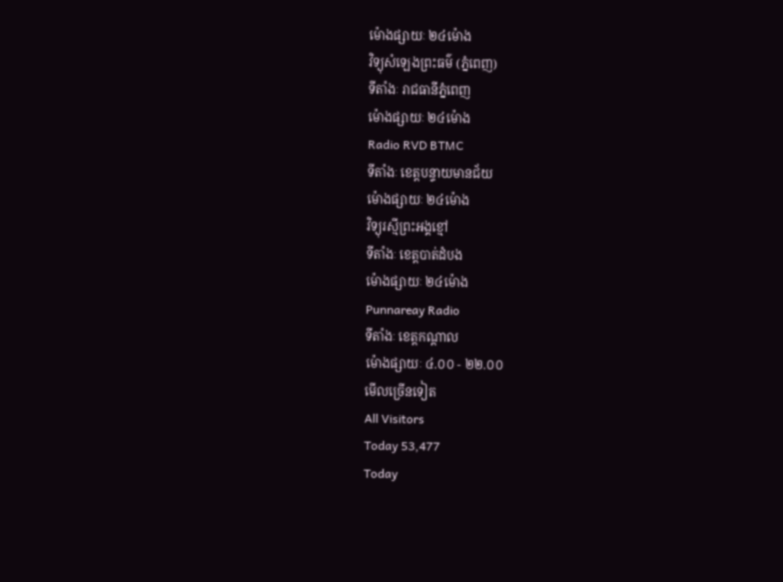ម៉ោងផ្សាយៈ ២៤ម៉ោង
វិទ្យុសំឡេងព្រះធម៌ (ភ្នំពេញ)
ទីតាំងៈ រាជធានីភ្នំពេញ
ម៉ោងផ្សាយៈ ២៤ម៉ោង
Radio RVD BTMC
ទីតាំងៈ ខេត្តបន្ទាយមានជ័យ
ម៉ោងផ្សាយៈ ២៤ម៉ោង
វិទ្យុរស្មីព្រះអង្គខ្មៅ
ទីតាំងៈ ខេត្តបាត់ដំបង
ម៉ោងផ្សាយៈ ២៤ម៉ោង
Punnareay Radio
ទីតាំងៈ ខេត្តកណ្តាល
ម៉ោងផ្សាយៈ ៤.០០ - ២២.០០
មើលច្រើនទៀត
All Visitors
Today 53,477
Today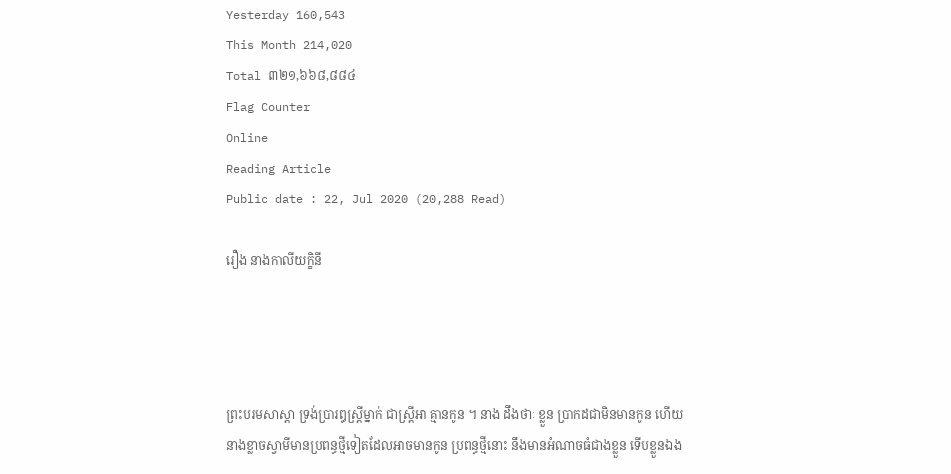Yesterday 160,543
This Month 214,020
Total ៣២១,៦៦៨,៨៨៤
Flag Counter
Online
Reading Article
Public date : 22, Jul 2020 (20,288 Read)

រឿង នាងកាលីយក្ខិនី




ព្រះបរមសាស្តា ទ្រង់ប្រារឰស្ត្រីម្នាក់ ជាស្ត្រីឣា គ្មានកូន ។ នាង ដឹងថាៈ ខ្លួន ប្រាកដជាមិនមានកូន ហើយនាងខ្លាចស្វាមីមានប្រពន្ធថ្មីទៀតដែលឣាចមានកូន ប្រពន្ធថ្មីនោះ នឹងមានឣំណាចធំជាងខ្លួន ទើបខ្លួនឯង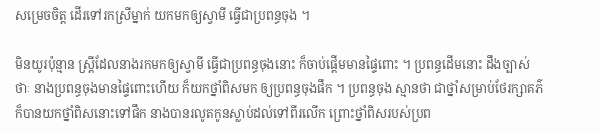សម្រេចចិត្ត ដើរទៅរកស្រីម្នាក់ យកមកឲ្យស្វាមី ធ្វើជាប្រពន្ធចុង ។

មិនយូរប៉ុន្មាន ស្ត្រីដែលនាងរកមកឲ្យស្វាមី ធ្វើជាប្រពន្ធចុងនោះ ក៏ចាប់ផ្តើមមានផ្ទៃពោះ ។ ប្រពន្ធដើមនោះ ដឹងច្បាស់ថាៈ នាងប្រពន្ធចុងមានផ្ទៃពោះហើយ ក៏យកថ្នាំពិសមក ឲ្យប្រពន្ធចុងផឹក ។ ប្រពន្ធចុង ស្មានថា ជាថ្នាំសម្រាប់ថែរក្សាគភ៌ ក៏បានយកថ្នាំពិសនោះទៅផឹក នាងបានរលូតកូនស្លាប់ដល់ទៅពីរលើក ព្រោះថ្នាំពិសរបស់ប្រព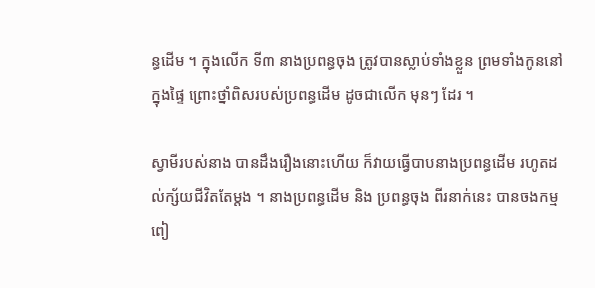ន្ធដើម ។ ក្នុងលើក ទី៣ នាងប្រពន្ធចុង ត្រូវបានស្លាប់ទាំងខ្លួន ព្រមទាំងកូននៅក្នុងផ្ទៃ ព្រោះថ្នាំពិសរបស់ប្រពន្ធដើម ដូចជាលើក មុនៗ ដែរ ។

ស្វាមីរបស់នាង បានដឹងរឿងនោះហើយ ក៏វាយធ្វើបាបនាងប្រពន្ធដើម រហូតដល់ក្ស័យជីវិតតែម្តង ។ នាងប្រពន្ធដើម និង ប្រពន្ធចុង ពីរនាក់នេះ បានចងកម្មពៀ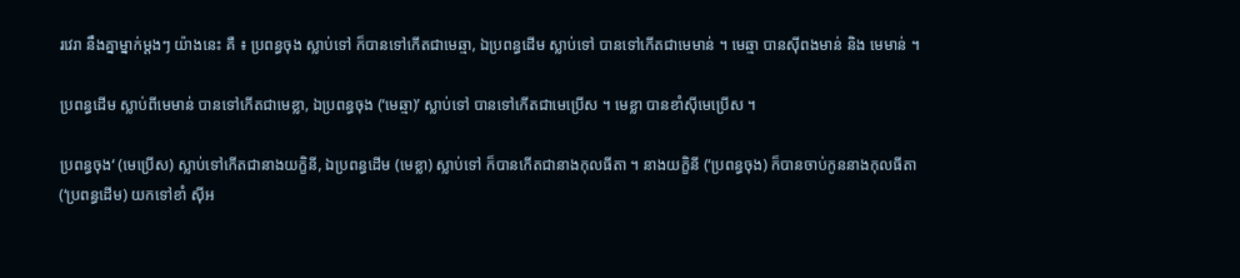រវេរា នឹងគ្នាម្នាក់ម្តងៗ យ៉ាងនេះ គឺ ៖ ប្រពន្ធចុង ស្លាប់ទៅ ក៏បានទៅកើតជាមេឆ្មា, ឯប្រពន្ធដើម ស្លាប់ទៅ បានទៅកើតជាមេមាន់ ។ មេឆ្មា បានស៊ីពងមាន់ និង មេមាន់ ។

ប្រពន្ធដើម ស្លាប់ពីមេមាន់ បានទៅកើតជាមេខ្លា, ឯប្រពន្ធចុង (‘មេឆ្មា)’ ស្លាប់ទៅ បានទៅកើតជាមេប្រើស ។ មេខ្លា បានខាំស៊ីមេប្រើស ។

ប្រពន្ធចុង‘ (មេប្រើស) ស្លាប់ទៅកើតជានាងយក្ខិនី, ឯប្រពន្ធដើម (មេខ្លា) ស្លាប់ទៅ ក៏បានកើតជានាងកុលធីតា ។ នាងយក្ខិនី (‘ប្រពន្ធចុង) ក៏បានចាប់កូននាងកុលធីតា (‘ប្រពន្ធដើម) យកទៅខាំ ស៊ីឣ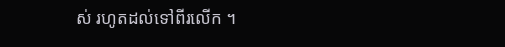ស់ រហូតដល់ទៅពីរលើក ។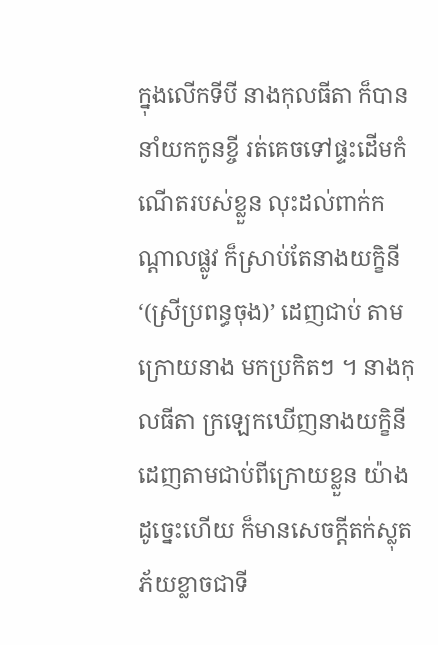ក្នុងលើកទីបី នាងកុលធីតា ក៏បាននាំយកកូនខ្ចី រត់គេចទៅផ្ទះដើមកំណើតរបស់ខ្លួន លុះដល់ពាក់កណ្តាលផ្លូវ ក៏ស្រាប់តែនាងយក្ខិនី ‘(ស្រីប្រពន្ធចុង)’ ដេញជាប់ តាមក្រោយនាង មកប្រកិតៗ ។ នាងកុលធីតា ក្រឡេកឃើញនាងយក្ខិនី ដេញតាមជាប់ពីក្រោយខ្លួន យ៉ាងដូច្នេះហើយ ក៏មានសេចក្តីតក់ស្លុត ភ័យខ្លាចជាទី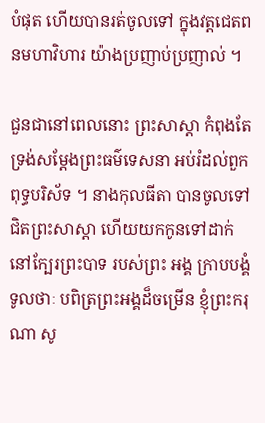បំផុត ហើយបានរត់ចូលទៅ ក្នុងវត្តជេតពនមហាវិហារ យ៉ាងប្រញាប់ប្រញាល់ ។

ជួនជានៅពេលនោះ ព្រះសាស្តា កំពុងតែទ្រង់សម្តែងព្រះធម៌ទេសនា ឣប់រំដល់ពួកពុទ្ធបរិស័ទ ។ នាងកុលធីតា បានចូលទៅជិតព្រះសាស្តា ហើយយកកូនទៅដាក់ នៅក្បែរព្រះបាទ របស់ព្រះ ឣង្គ ក្រាបបង្គំទូលថាៈ បពិត្រព្រះឣង្គដ៏ចម្រើន ខ្ញុំព្រះករុណា សូ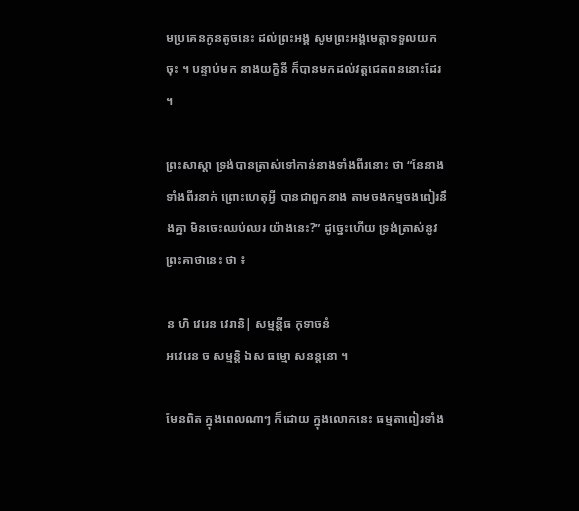មប្រគេនកូនតូចនេះ ដល់ព្រះឣង្គ សូមព្រះឣង្គមេត្តាទទួលយកចុះ ។ បន្ទាប់មក នាងយក្ខិនី ក៏បានមកដល់វត្តជេតពននោះដែរ ។

ព្រះសាស្តា ទ្រង់បានត្រាស់ទៅកាន់នាងទាំងពីរនោះ ថា “នែនាងទាំងពីរនាក់ ព្រោះហេតុអ្វី បានជាពួកនាង តាមចងកម្មចងពៀរនឹងគ្នា មិនចេះឈប់ឈរ យ៉ាងនេះ?” ដូច្នេះហើយ ទ្រង់ត្រាស់នូវព្រះគាថានេះ ថា ៖

ន ហិ វេរេន វេរានិ| សម្មន្តីធ កុទាចនំ
ឣវេរេន ច សម្មន្តិ ឯស ធម្មោ សនន្តនោ ។

មែនពិត ក្នុងពេលណាៗ ក៏ដោយ ក្នុងលោកនេះ ធម្មតាពៀរទាំង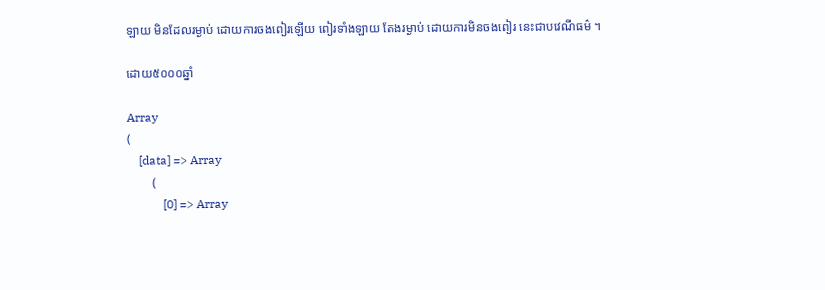ឡាយ មិនដែលរម្ងាប់ ដោយការចងពៀរឡើយ ពៀរទាំងឡាយ តែងរម្ងាប់ ដោយការមិនចងពៀរ នេះជាបវេណីធម៌ ។

ដោយ៥០០០ឆ្នាំ

Array
(
    [data] => Array
        (
            [0] => Array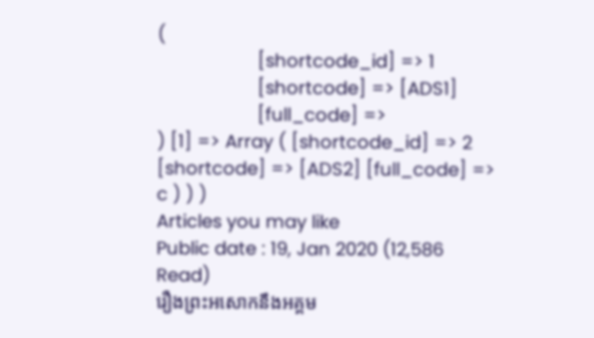(
                    [shortcode_id] => 1
                    [shortcode] => [ADS1]
                    [full_code] =>
) [1] => Array ( [shortcode_id] => 2 [shortcode] => [ADS2] [full_code] => c ) ) )
Articles you may like
Public date : 19, Jan 2020 (12,586 Read)
រឿងព្រះអសោកនឹងអគ្គម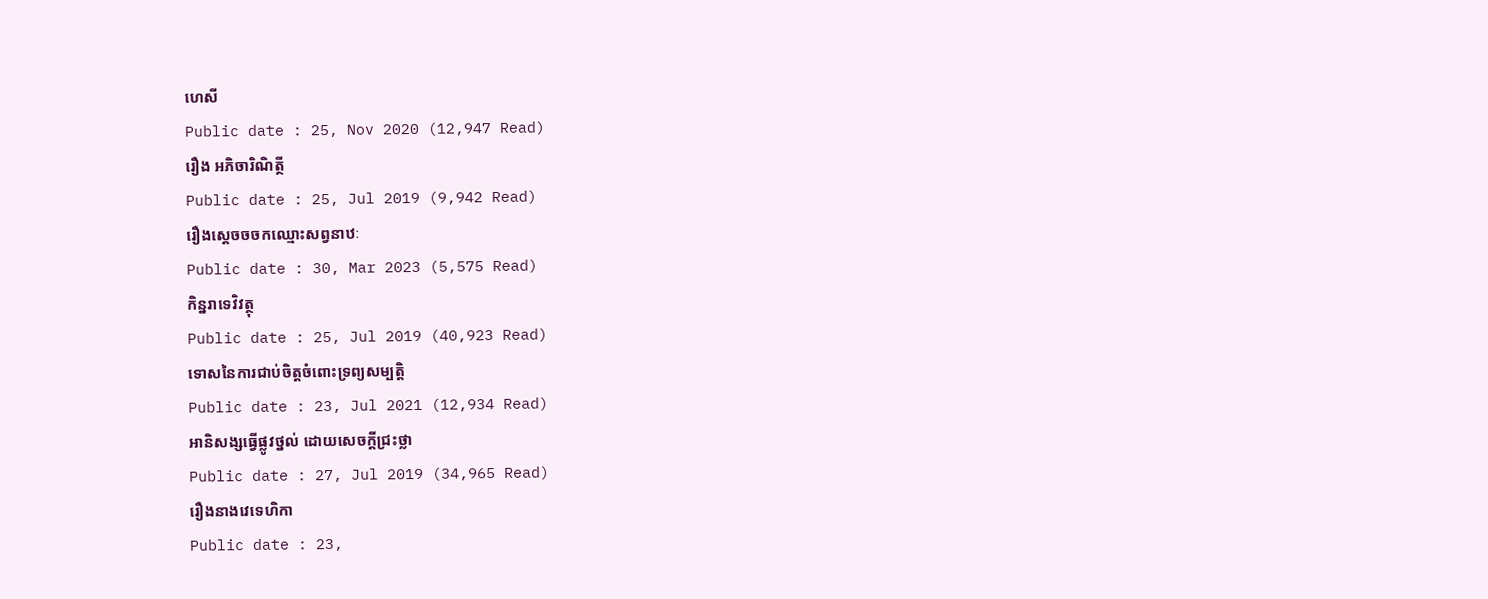ហេសី
Public date : 25, Nov 2020 (12,947 Read)
រឿង អភិចារិណិត្ថី
Public date : 25, Jul 2019 (9,942 Read)
រឿងស្តេចចចកឈ្មោះសព្វនាឋៈ
Public date : 30, Mar 2023 (5,575 Read)
កិន្នរាទេវិវត្ថុ
Public date : 25, Jul 2019 (40,923 Read)
ទោសនៃការជាប់ចិត្តចំពោះទ្រព្យសម្បត្តិ
Public date : 23, Jul 2021 (12,934 Read)
អានិសង្សធ្វើផ្លូវថ្នល់ ដោយសេចក្តីជ្រះថ្លា
Public date : 27, Jul 2019 (34,965 Read)
រឿងនាងវេទេហិកា
Public date : 23,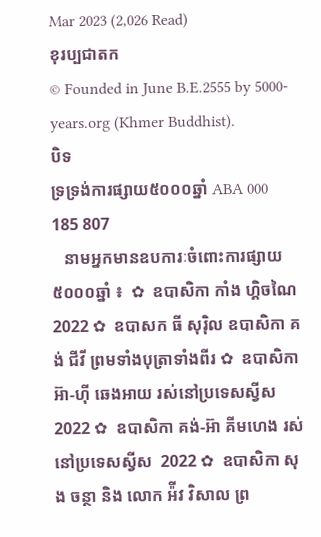Mar 2023 (2,026 Read)
ខុរប្បជាតក
© Founded in June B.E.2555 by 5000-years.org (Khmer Buddhist).
បិទ
ទ្រទ្រង់ការផ្សាយ៥០០០ឆ្នាំ ABA 000 185 807
   នាមអ្នកមានឧបការៈចំពោះការផ្សាយ៥០០០ឆ្នាំ ៖  ✿  ឧបាសិកា កាំង ហ្គិចណៃ 2022 ✿  ឧបាសក ធី សុរ៉ិល ឧបាសិកា គង់ ជីវី ព្រមទាំងបុត្រាទាំងពីរ ✿  ឧបាសិកា អ៊ា-ហុី ឆេងអាយ រស់នៅប្រទេសស្វីស 2022 ✿  ឧបាសិកា គង់-អ៊ា គីមហេង រស់នៅប្រទេសស្វីស  2022 ✿  ឧបាសិកា សុង ចន្ថា និង លោក អ៉ីវ វិសាល ព្រ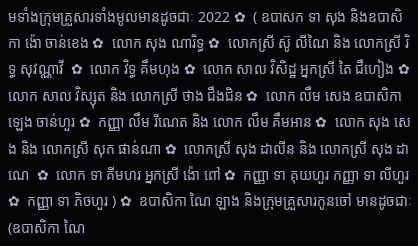មទាំងក្រុមគ្រួសារទាំងមូលមានដូចជាៈ 2022 ✿  ( ឧបាសក ទា សុង និងឧបាសិកា ង៉ោ ចាន់ខេង ✿  លោក សុង ណារិទ្ធ ✿  លោកស្រី ស៊ូ លីណៃ និង លោកស្រី រិទ្ធ សុវណ្ណាវី  ✿  លោក វិទ្ធ គឹមហុង ✿  លោក សាល វិសិដ្ឋ អ្នកស្រី តៃ ជឹហៀង ✿  លោក សាល វិស្សុត និង លោកស្រី ថាង ជឹងជិន ✿  លោក លឹម សេង ឧបាសិកា ឡេង ចាន់ហួរ ✿  កញ្ញា លឹម រីណេត និង លោក លឹម គឹមអាន ✿  លោក សុង សេង និង លោកស្រី សុក ផាន់ណា ✿  លោកស្រី សុង ដាលីន និង លោកស្រី សុង ដាណេ  ✿  លោក ទា គីមហរ អ្នកស្រី ង៉ោ ពៅ ✿  កញ្ញា ទា គុយហួរ កញ្ញា ទា លីហួរ ✿  កញ្ញា ទា ភិចហួរ ) ✿  ឧបាសិកា ណៃ ឡាង និងក្រុមគ្រួសារកូនចៅ មានដូចជាៈ (ឧបាសិកា ណៃ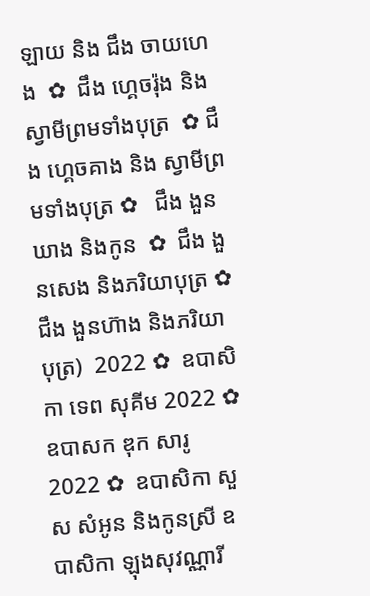ឡាយ និង ជឹង ចាយហេង  ✿  ជឹង ហ្គេចរ៉ុង និង ស្វាមីព្រមទាំងបុត្រ  ✿ ជឹង ហ្គេចគាង និង ស្វាមីព្រមទាំងបុត្រ ✿   ជឹង ងួនឃាង និងកូន  ✿  ជឹង ងួនសេង និងភរិយាបុត្រ ✿  ជឹង ងួនហ៊ាង និងភរិយាបុត្រ)  2022 ✿  ឧបាសិកា ទេព សុគីម 2022 ✿  ឧបាសក ឌុក សារូ 2022 ✿  ឧបាសិកា សួស សំអូន និងកូនស្រី ឧបាសិកា ឡុងសុវណ្ណារី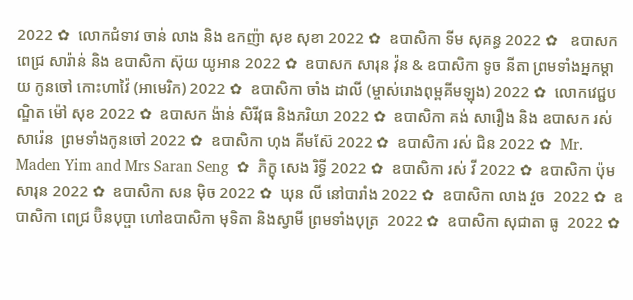2022 ✿  លោកជំទាវ ចាន់ លាង និង ឧកញ៉ា សុខ សុខា 2022 ✿  ឧបាសិកា ទីម សុគន្ធ 2022 ✿   ឧបាសក ពេជ្រ សារ៉ាន់ និង ឧបាសិកា ស៊ុយ យូអាន 2022 ✿  ឧបាសក សារុន វ៉ុន & ឧបាសិកា ទូច នីតា ព្រមទាំងអ្នកម្តាយ កូនចៅ កោះហាវ៉ៃ (អាមេរិក) 2022 ✿  ឧបាសិកា ចាំង ដាលី (ម្ចាស់រោងពុម្ពគីមឡុង) 2022 ✿  លោកវេជ្ជបណ្ឌិត ម៉ៅ សុខ 2022 ✿  ឧបាសក ង៉ាន់ សិរីវុធ និងភរិយា 2022 ✿  ឧបាសិកា គង់ សារឿង និង ឧបាសក រស់ សារ៉េន  ព្រមទាំងកូនចៅ 2022 ✿  ឧបាសិកា ហុង គីមស៊ែ 2022 ✿  ឧបាសិកា រស់ ជិន 2022 ✿  Mr. Maden Yim and Mrs Saran Seng  ✿  ភិក្ខុ សេង រិទ្ធី 2022 ✿  ឧបាសិកា រស់ វី 2022 ✿  ឧបាសិកា ប៉ុម សារុន 2022 ✿  ឧបាសិកា សន ម៉ិច 2022 ✿  ឃុន លី នៅបារាំង 2022 ✿  ឧបាសិកា លាង វួច  2022 ✿  ឧបាសិកា ពេជ្រ ប៊ិនបុប្ផា ហៅឧបាសិកា មុទិតា និងស្វាមី ព្រមទាំងបុត្រ  2022 ✿  ឧបាសិកា សុជាតា ធូ  2022 ✿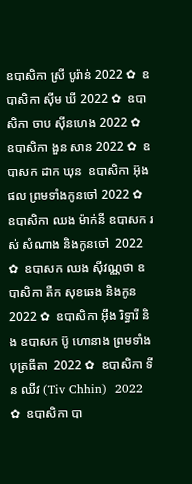ឧបាសិកា ស្រី បូរ៉ាន់ 2022 ✿  ឧបាសិកា ស៊ីម ឃី 2022 ✿  ឧបាសិកា ចាប ស៊ីនហេង 2022 ✿  ឧបាសិកា ងួន សាន 2022 ✿  ឧបាសក ដាក ឃុន  ឧបាសិកា អ៊ុង ផល ព្រមទាំងកូនចៅ 2022 ✿  ឧបាសិកា ឈង ម៉ាក់នី ឧបាសក រស់ សំណាង និងកូនចៅ  2022 ✿  ឧបាសក ឈង សុីវណ្ណថា ឧបាសិកា តឺក សុខឆេង និងកូន 2022 ✿  ឧបាសិកា អុឹង រិទ្ធារី និង ឧបាសក ប៊ូ ហោនាង ព្រមទាំងបុត្រធីតា  2022 ✿  ឧបាសិកា ទីន ឈីវ (Tiv Chhin)  2022 ✿  ឧបាសិកា បា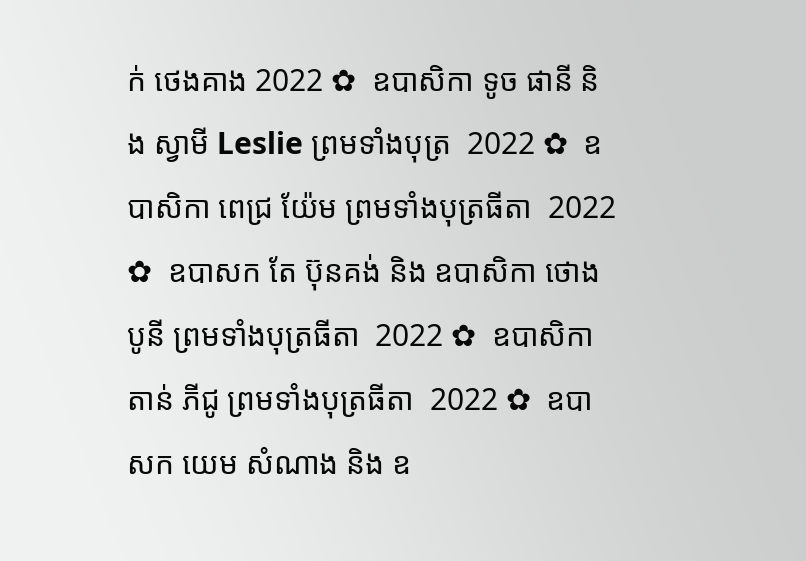ក់ ថេងគាង 2022 ✿  ឧបាសិកា ទូច ផានី និង ស្វាមី Leslie ព្រមទាំងបុត្រ  2022 ✿  ឧបាសិកា ពេជ្រ យ៉ែម ព្រមទាំងបុត្រធីតា  2022 ✿  ឧបាសក តែ ប៊ុនគង់ និង ឧបាសិកា ថោង បូនី ព្រមទាំងបុត្រធីតា  2022 ✿  ឧបាសិកា តាន់ ភីជូ ព្រមទាំងបុត្រធីតា  2022 ✿  ឧបាសក យេម សំណាង និង ឧ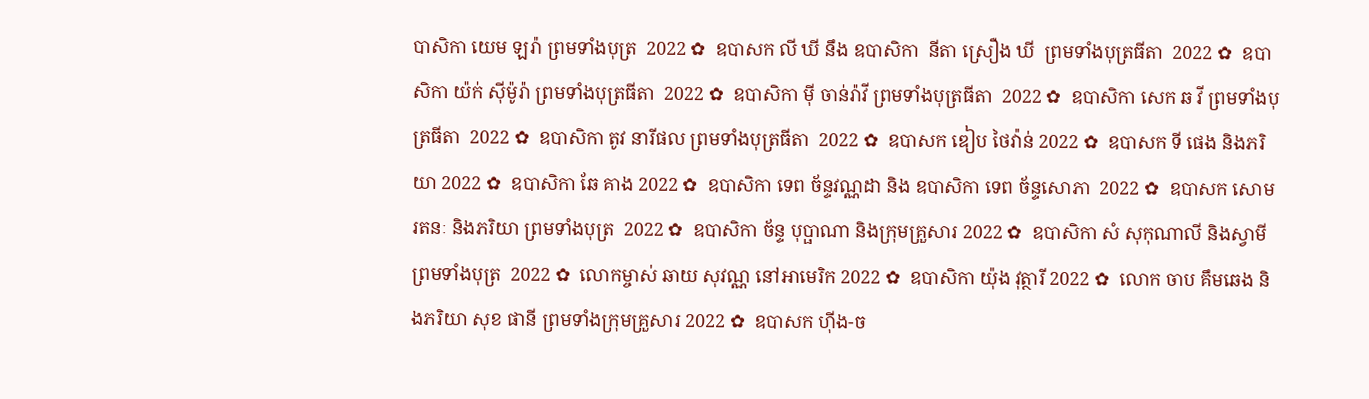បាសិកា យេម ឡរ៉ា ព្រមទាំងបុត្រ  2022 ✿  ឧបាសក លី ឃី នឹង ឧបាសិកា  នីតា ស្រឿង ឃី  ព្រមទាំងបុត្រធីតា  2022 ✿  ឧបាសិកា យ៉ក់ សុីម៉ូរ៉ា ព្រមទាំងបុត្រធីតា  2022 ✿  ឧបាសិកា មុី ចាន់រ៉ាវី ព្រមទាំងបុត្រធីតា  2022 ✿  ឧបាសិកា សេក ឆ វី ព្រមទាំងបុត្រធីតា  2022 ✿  ឧបាសិកា តូវ នារីផល ព្រមទាំងបុត្រធីតា  2022 ✿  ឧបាសក ឌៀប ថៃវ៉ាន់ 2022 ✿  ឧបាសក ទី ផេង និងភរិយា 2022 ✿  ឧបាសិកា ឆែ គាង 2022 ✿  ឧបាសិកា ទេព ច័ន្ទវណ្ណដា និង ឧបាសិកា ទេព ច័ន្ទសោភា  2022 ✿  ឧបាសក សោម រតនៈ និងភរិយា ព្រមទាំងបុត្រ  2022 ✿  ឧបាសិកា ច័ន្ទ បុប្ផាណា និងក្រុមគ្រួសារ 2022 ✿  ឧបាសិកា សំ សុកុណាលី និងស្វាមី ព្រមទាំងបុត្រ  2022 ✿  លោកម្ចាស់ ឆាយ សុវណ្ណ នៅអាមេរិក 2022 ✿  ឧបាសិកា យ៉ុង វុត្ថារី 2022 ✿  លោក ចាប គឹមឆេង និងភរិយា សុខ ផានី ព្រមទាំងក្រុមគ្រួសារ 2022 ✿  ឧបាសក ហ៊ីង-ច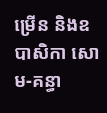ម្រើន និងឧបាសិកា សោម-គន្ធា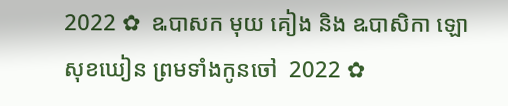2022 ✿  ឩបាសក មុយ គៀង និង ឩបាសិកា ឡោ សុខឃៀន ព្រមទាំងកូនចៅ  2022 ✿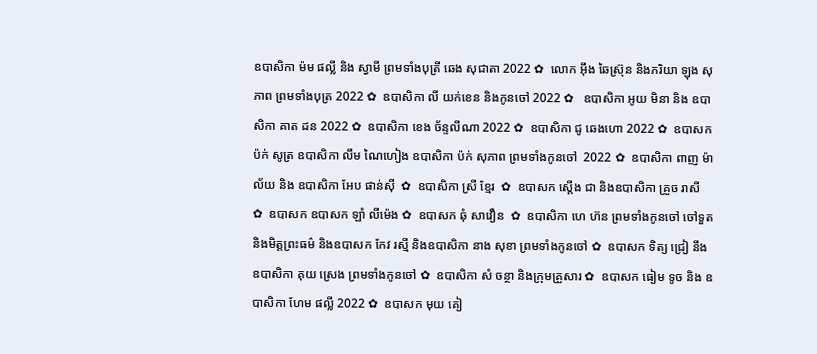ឧបាសិកា ម៉ម ផល្លី និង ស្វាមី ព្រមទាំងបុត្រី ឆេង សុជាតា 2022 ✿  លោក អ៊ឹង ឆៃស្រ៊ុន និងភរិយា ឡុង សុភាព ព្រមទាំងបុត្រ 2022 ✿  ឧបាសិកា លី យក់ខេន និងកូនចៅ 2022 ✿   ឧបាសិកា អូយ មិនា និង ឧបាសិកា គាត ដន 2022 ✿  ឧបាសិកា ខេង ច័ន្ទលីណា 2022 ✿  ឧបាសិកា ជូ ឆេងហោ 2022 ✿  ឧបាសក ប៉ក់ សូត្រ ឧបាសិកា លឹម ណៃហៀង ឧបាសិកា ប៉ក់ សុភាព ព្រមទាំងកូនចៅ  2022 ✿  ឧបាសិកា ពាញ ម៉ាល័យ និង ឧបាសិកា អែប ផាន់ស៊ី  ✿  ឧបាសិកា ស្រី ខ្មែរ  ✿  ឧបាសក ស្តើង ជា និងឧបាសិកា គ្រួច រាសី  ✿  ឧបាសក ឧបាសក ឡាំ លីម៉េង ✿  ឧបាសក ឆុំ សាវឿន  ✿  ឧបាសិកា ហេ ហ៊ន ព្រមទាំងកូនចៅ ចៅទួត និងមិត្តព្រះធម៌ និងឧបាសក កែវ រស្មី និងឧបាសិកា នាង សុខា ព្រមទាំងកូនចៅ ✿  ឧបាសក ទិត្យ ជ្រៀ នឹង ឧបាសិកា គុយ ស្រេង ព្រមទាំងកូនចៅ ✿  ឧបាសិកា សំ ចន្ថា និងក្រុមគ្រួសារ ✿  ឧបាសក ធៀម ទូច និង ឧបាសិកា ហែម ផល្លី 2022 ✿  ឧបាសក មុយ គៀ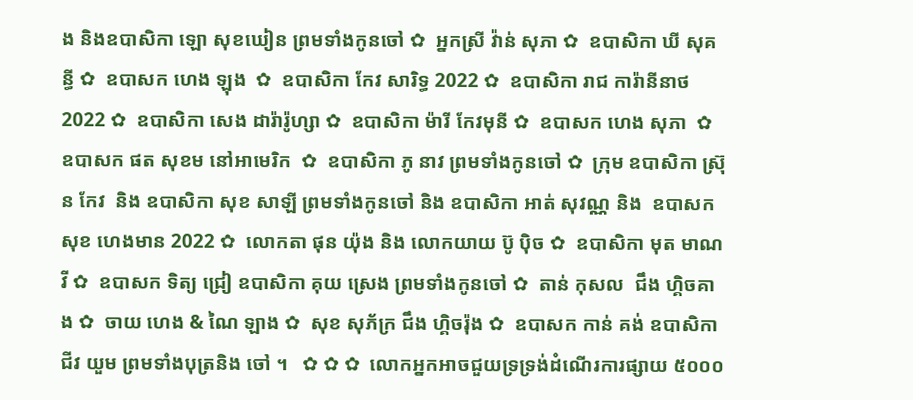ង និងឧបាសិកា ឡោ សុខឃៀន ព្រមទាំងកូនចៅ ✿  អ្នកស្រី វ៉ាន់ សុភា ✿  ឧបាសិកា ឃី សុគន្ធី ✿  ឧបាសក ហេង ឡុង  ✿  ឧបាសិកា កែវ សារិទ្ធ 2022 ✿  ឧបាសិកា រាជ ការ៉ានីនាថ 2022 ✿  ឧបាសិកា សេង ដារ៉ារ៉ូហ្សា ✿  ឧបាសិកា ម៉ារី កែវមុនី ✿  ឧបាសក ហេង សុភា  ✿  ឧបាសក ផត សុខម នៅអាមេរិក  ✿  ឧបាសិកា ភូ នាវ ព្រមទាំងកូនចៅ ✿  ក្រុម ឧបាសិកា ស្រ៊ុន កែវ  និង ឧបាសិកា សុខ សាឡី ព្រមទាំងកូនចៅ និង ឧបាសិកា អាត់ សុវណ្ណ និង  ឧបាសក សុខ ហេងមាន 2022 ✿  លោកតា ផុន យ៉ុង និង លោកយាយ ប៊ូ ប៉ិច ✿  ឧបាសិកា មុត មាណវី ✿  ឧបាសក ទិត្យ ជ្រៀ ឧបាសិកា គុយ ស្រេង ព្រមទាំងកូនចៅ ✿  តាន់ កុសល  ជឹង ហ្គិចគាង ✿  ចាយ ហេង & ណៃ ឡាង ✿  សុខ សុភ័ក្រ ជឹង ហ្គិចរ៉ុង ✿  ឧបាសក កាន់ គង់ ឧបាសិកា ជីវ យួម ព្រមទាំងបុត្រនិង ចៅ ។   ✿ ✿ ✿  លោកអ្នកអាចជួយទ្រទ្រង់ដំណើរការផ្សាយ ៥០០០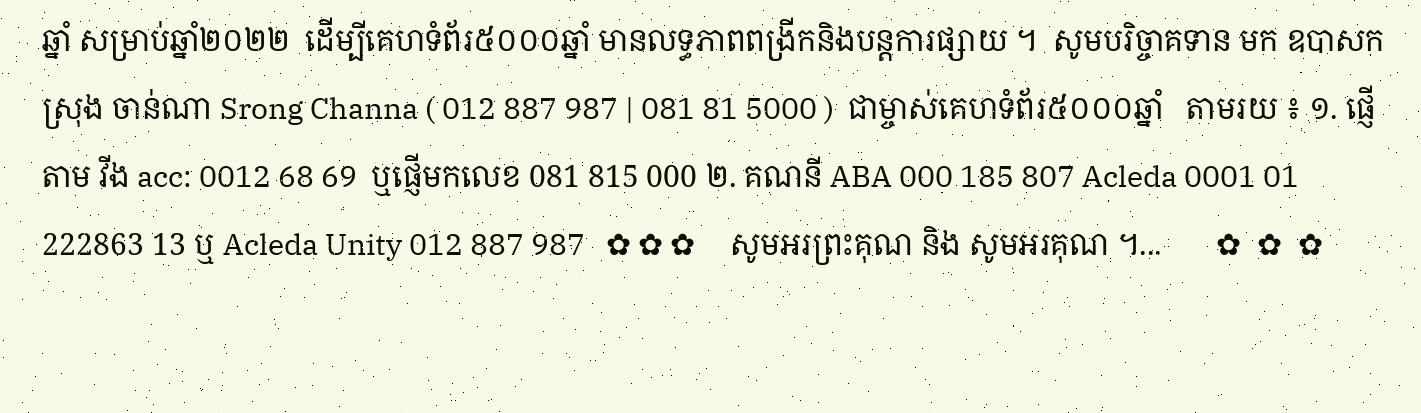ឆ្នាំ សម្រាប់ឆ្នាំ២០២២  ដើម្បីគេហទំព័រ៥០០០ឆ្នាំ មានលទ្ធភាពពង្រីកនិងបន្តការផ្សាយ ។  សូមបរិច្ចាគទាន មក ឧបាសក ស្រុង ចាន់ណា Srong Channa ( 012 887 987 | 081 81 5000 )  ជាម្ចាស់គេហទំព័រ៥០០០ឆ្នាំ   តាមរយ ៖ ១. ផ្ញើតាម វីង acc: 0012 68 69  ឬផ្ញើមកលេខ 081 815 000 ២. គណនី ABA 000 185 807 Acleda 0001 01 222863 13 ឬ Acleda Unity 012 887 987   ✿ ✿ ✿     សូមអរព្រះគុណ និង សូមអរគុណ ។...       ✿  ✿  ✿